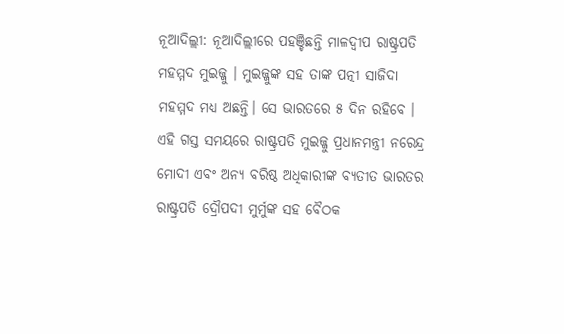ନୂଆଦିଲ୍ଲୀ: ନୂଆଦିଲ୍ଲୀରେ ପହଞ୍ଚିଛନ୍ତି ମାଳଦ୍ୱୀପ ରାଷ୍ଟ୍ରପତି ମହମ୍ମଦ ମୁଇଜ୍ଜୁ । ମୁଇଜ୍ଜୁଙ୍କ ସହ ତାଙ୍କ ପତ୍ନୀ ସାଜିଦା ମହମ୍ମଦ ମଧ୍ୟ ଅଛନ୍ତି। ସେ ଭାରତରେ ୫ ଦିନ ରହିବେ । ଏହି ଗସ୍ତ ସମୟରେ ରାଷ୍ଟ୍ରପତି ମୁଇଜ୍ଜୁ ପ୍ରଧାନମନ୍ତ୍ରୀ ନରେନ୍ଦ୍ର ମୋଦୀ ଏବଂ ଅନ୍ୟ ବରିଷ୍ଠ ଅଧିକାରୀଙ୍କ ବ୍ୟତୀତ ଭାରତର ରାଷ୍ଟ୍ରପତି ଦ୍ରୌପଦୀ ମୁର୍ମୁଙ୍କ ସହ ବୈଠକ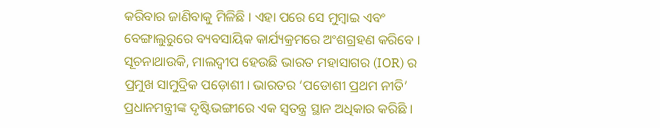କରିବାର ଜାଣିବାକୁ ମିଳିଛି । ଏହା ପରେ ସେ ମୁମ୍ବାଇ ଏବଂ ବେଙ୍ଗାଲୁରୁରେ ବ୍ୟବସାୟିକ କାର୍ଯ୍ୟକ୍ରମରେ ଅଂଶଗ୍ରହଣ କରିବେ ।
ସୂଚନାଥାଉକି, ମାଲଦ୍ୱୀପ ହେଉଛି ଭାରତ ମହାସାଗର (IOR) ର ପ୍ରମୁଖ ସାମୁଦ୍ରିକ ପଡ଼ୋଶୀ। ଭାରତର ‘ପଡୋଶୀ ପ୍ରଥମ ନୀତି’ ପ୍ରଧାନମନ୍ତ୍ରୀଙ୍କ ଦୃଷ୍ଟିଭଙ୍ଗୀରେ ଏକ ସ୍ୱତନ୍ତ୍ର ସ୍ଥାନ ଅଧିକାର କରିଛି ।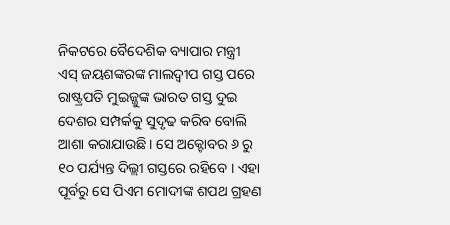ନିକଟରେ ବୈଦେଶିକ ବ୍ୟାପାର ମନ୍ତ୍ରୀ ଏସ୍ ଜୟଶଙ୍କରଙ୍କ ମାଲଦ୍ୱୀପ ଗସ୍ତ ପରେ ରାଷ୍ଟ୍ରପତି ମୁଇଜ୍ଜୁଙ୍କ ଭାରତ ଗସ୍ତ ଦୁଇ ଦେଶର ସମ୍ପର୍କକୁ ସୁଦୃଢ କରିବ ବୋଲି ଆଶା କରାଯାଉଛି। ସେ ଅକ୍ଟୋବର ୬ ରୁ ୧୦ ପର୍ଯ୍ୟନ୍ତ ଦିଲ୍ଲୀ ଗସ୍ତରେ ରହିବେ । ଏହା ପୂର୍ବରୁ ସେ ପିଏମ ମୋଦୀଙ୍କ ଶପଥ ଗ୍ରହଣ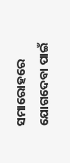ସମାରୋହରେ ଯୋଗଦେବା ପାଇଁ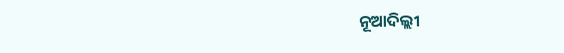ନୂଆଦିଲ୍ଲୀ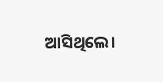ଆସିଥିଲେ।